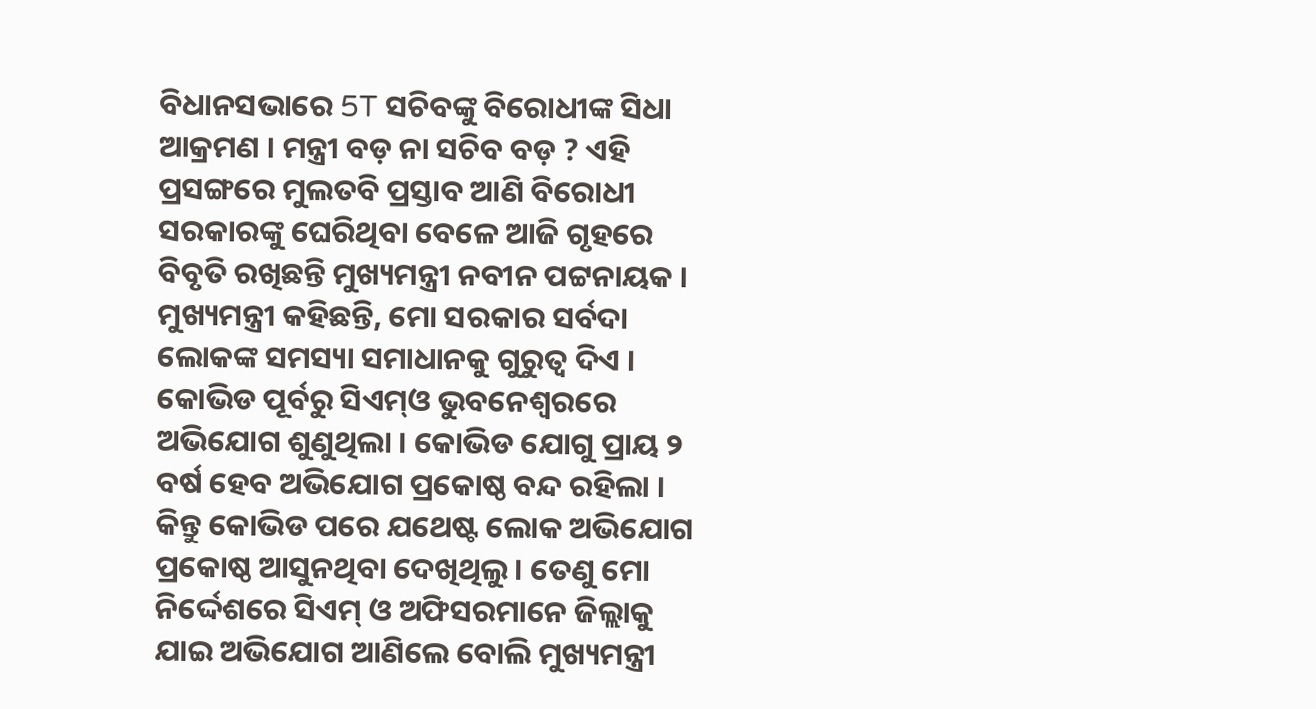ବିଧାନସଭାରେ 5T ସଚିବଙ୍କୁ ବିରୋଧୀଙ୍କ ସିଧା ଆକ୍ରମଣ । ମନ୍ତ୍ରୀ ବଡ଼ ନା ସଚିବ ବଡ଼ ? ଏହି ପ୍ରସଙ୍ଗରେ ମୁଲତବି ପ୍ରସ୍ତାବ ଆଣି ବିରୋଧୀ ସରକାରଙ୍କୁ ଘେରିଥିବା ବେଳେ ଆଜି ଗୃହରେ ବିବୃତି ରଖିଛନ୍ତି ମୁଖ୍ୟମନ୍ତ୍ରୀ ନବୀନ ପଟ୍ଟନାୟକ । ମୁଖ୍ୟମନ୍ତ୍ରୀ କହିଛନ୍ତି, ମୋ ସରକାର ସର୍ବଦା ଲୋକଙ୍କ ସମସ୍ୟା ସମାଧାନକୁ ଗୁରୁତ୍ୱ ଦିଏ । କୋଭିଡ ପୂର୍ବରୁ ସିଏମ୍ଓ ଭୁବନେଶ୍ୱରରେ ଅଭିଯୋଗ ଶୁଣୁଥିଲା । କୋଭିଡ ଯୋଗୁ ପ୍ରାୟ ୨ ବର୍ଷ ହେବ ଅଭିଯୋଗ ପ୍ରକୋଷ୍ଠ ବନ୍ଦ ରହିଲା ।
କିନ୍ତୁ କୋଭିଡ ପରେ ଯଥେଷ୍ଟ ଲୋକ ଅଭିଯୋଗ ପ୍ରକୋଷ୍ଠ ଆସୁନଥିବା ଦେଖିଥିଲୁ । ତେଣୁ ମୋ ନିର୍ଦ୍ଦେଶରେ ସିଏମ୍ ଓ ଅଫିସରମାନେ ଜିଲ୍ଲାକୁ ଯାଇ ଅଭିଯୋଗ ଆଣିଲେ ବୋଲି ମୁଖ୍ୟମନ୍ତ୍ରୀ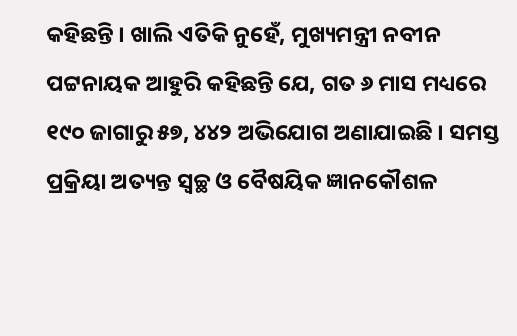କହିଛନ୍ତି । ଖାଲି ଏତିକି ନୁହେଁ, ମୁଖ୍ୟମନ୍ତ୍ରୀ ନବୀନ ପଟ୍ଟନାୟକ ଆହୁରି କହିଛନ୍ତି ଯେ, ଗତ ୬ ମାସ ମଧ୍ୟରେ ୧୯୦ ଜାଗାରୁ ୫୭, ୪୪୨ ଅଭିଯୋଗ ଅଣାଯାଇଛି । ସମସ୍ତ ପ୍ରକ୍ରିୟା ଅତ୍ୟନ୍ତ ସ୍ୱଚ୍ଛ ଓ ବୈଷୟିକ ଜ୍ଞାନକୌଶଳ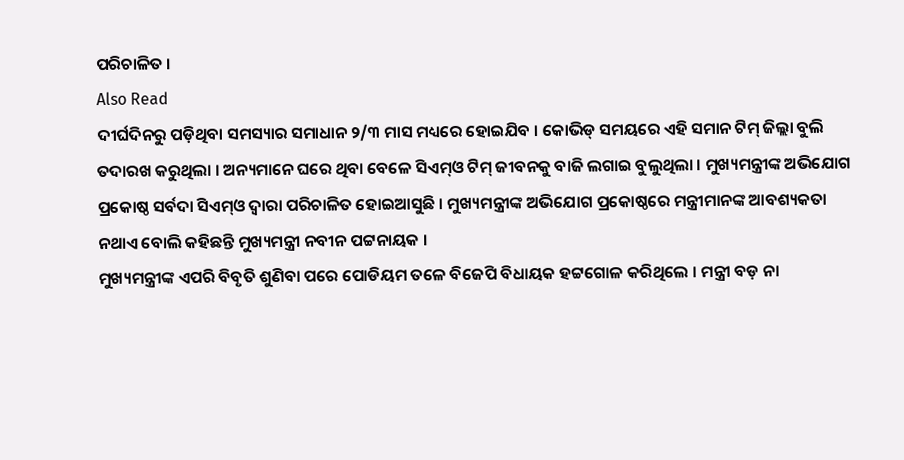ପରିଚାଳିତ ।
Also Read
ଦୀର୍ଘଦିନରୁ ପଡ଼ିଥିବା ସମସ୍ୟାର ସମାଧାନ ୨/୩ ମାସ ମଧ୍ୟରେ ହୋଇଯିବ । କୋଭିଡ୍ ସମୟରେ ଏହି ସମାନ ଟିମ୍ ଜିଲ୍ଲା ବୁଲି ତଦାରଖ କରୁଥିଲା । ଅନ୍ୟମାନେ ଘରେ ଥିବା ବେଳେ ସିଏମ୍ଓ ଟିମ୍ ଜୀବନକୁ ବାଜି ଲଗାଇ ବୁଲୁଥିଲା । ମୁଖ୍ୟମନ୍ତ୍ରୀଙ୍କ ଅଭିଯୋଗ ପ୍ରକୋଷ୍ଠ ସର୍ବଦା ସିଏମ୍ଓ ଦ୍ୱାରା ପରିଚାଳିତ ହୋଇଆସୁଛି । ମୁଖ୍ୟମନ୍ତ୍ରୀଙ୍କ ଅଭିଯୋଗ ପ୍ରକୋଷ୍ଠରେ ମନ୍ତ୍ରୀମାନଙ୍କ ଆବଶ୍ୟକତା ନଥାଏ ବୋଲି କହିଛନ୍ତି ମୁଖ୍ୟମନ୍ତ୍ରୀ ନବୀନ ପଟ୍ଟନାୟକ ।
ମୁଖ୍ୟମନ୍ତ୍ରୀଙ୍କ ଏପରି ବିବୃତି ଶୁଣିବା ପରେ ପୋଡିୟମ ତଳେ ବିଜେପି ବିଧାୟକ ହଟ୍ଟଗୋଳ କରିଥିଲେ । ମନ୍ତ୍ରୀ ବଡ଼ ନା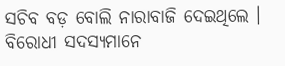ସଚିବ ବଡ଼ ବୋଲି ନାରାବାଜି ଦେଇଥିଲେ । ବିରୋଧୀ ସଦସ୍ୟମାନେ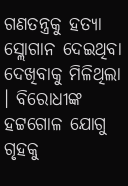ଗଣତନ୍ତ୍ରକୁ ହତ୍ୟା ସ୍ଲୋଗାନ ଦେଇଥିବା ଦେଖିବାକୁ ମିଳିଥିଲା । ବିରୋଧୀଙ୍କ ହଟ୍ଟଗୋଳ ଯୋଗୁ ଗୃହକୁ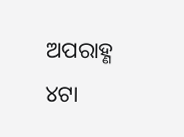ଅପରାହ୍ଣ ୪ଟା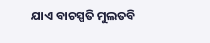ଯାଏ ବାଚସ୍ପତି ମୁଲତବି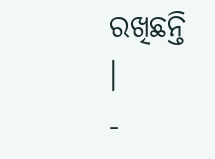ରଖିଛନ୍ତି ।
-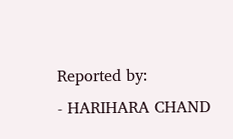Reported by:
- HARIHARA CHAND